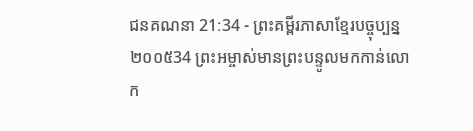ជនគណនា 21:34 - ព្រះគម្ពីរភាសាខ្មែរបច្ចុប្បន្ន ២០០៥34 ព្រះអម្ចាស់មានព្រះបន្ទូលមកកាន់លោក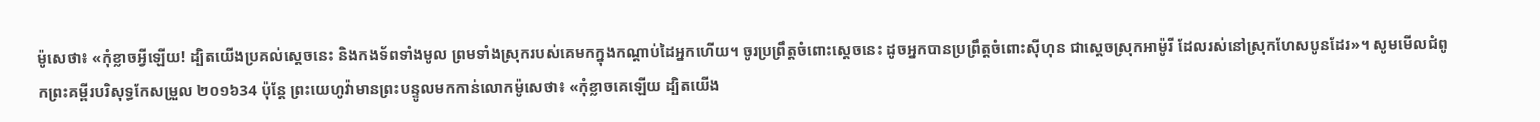ម៉ូសេថា៖ «កុំខ្លាចអ្វីឡើយ! ដ្បិតយើងប្រគល់ស្ដេចនេះ និងកងទ័ពទាំងមូល ព្រមទាំងស្រុករបស់គេមកក្នុងកណ្ដាប់ដៃអ្នកហើយ។ ចូរប្រព្រឹត្តចំពោះស្ដេចនេះ ដូចអ្នកបានប្រព្រឹត្តចំពោះស៊ីហុន ជាស្ដេចស្រុកអាម៉ូរី ដែលរស់នៅស្រុកហែសបូនដែរ»។ សូមមើលជំពូកព្រះគម្ពីរបរិសុទ្ធកែសម្រួល ២០១៦34 ប៉ុន្ដែ ព្រះយេហូវ៉ាមានព្រះបន្ទូលមកកាន់លោកម៉ូសេថា៖ «កុំខ្លាចគេឡើយ ដ្បិតយើង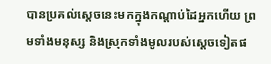បានប្រគល់ស្តេចនេះមកក្នុងកណ្ដាប់ដៃអ្នកហើយ ព្រមទាំងមនុស្ស និងស្រុកទាំងមូលរបស់ស្ដេចទៀតផ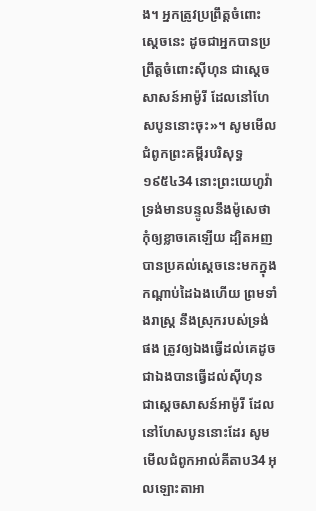ង។ អ្នកត្រូវប្រព្រឹត្តចំពោះស្ដេចនេះ ដូចជាអ្នកបានប្រព្រឹត្តចំពោះស៊ីហុន ជាស្តេចសាសន៍អាម៉ូរី ដែលនៅហែសបូននោះចុះ»។ សូមមើលជំពូកព្រះគម្ពីរបរិសុទ្ធ ១៩៥៤34 នោះព្រះយេហូវ៉ាទ្រង់មានបន្ទូលនឹងម៉ូសេថា កុំឲ្យខ្លាចគេឡើយ ដ្បិតអញបានប្រគល់ស្តេចនេះមកក្នុងកណ្តាប់ដៃឯងហើយ ព្រមទាំងរាស្ត្រ នឹងស្រុករបស់ទ្រង់ផង ត្រូវឲ្យឯងធ្វើដល់គេដូចជាឯងបានធ្វើដល់ស៊ីហុន ជាស្តេចសាសន៍អាម៉ូរី ដែលនៅហែសបូននោះដែរ សូមមើលជំពូកអាល់គីតាប34 អុលឡោះតាអា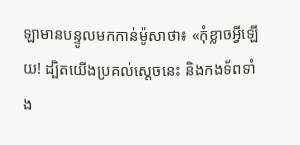ឡាមានបន្ទូលមកកាន់ម៉ូសាថា៖ «កុំខ្លាចអ្វីឡើយ! ដ្បិតយើងប្រគល់ស្តេចនេះ និងកងទ័ពទាំង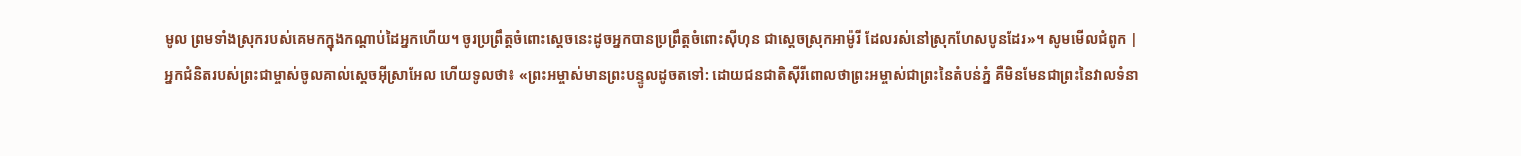មូល ព្រមទាំងស្រុករបស់គេមកក្នុងកណ្តាប់ដៃអ្នកហើយ។ ចូរប្រព្រឹត្តចំពោះស្តេចនេះដូចអ្នកបានប្រព្រឹត្តចំពោះស៊ីហុន ជាស្តេចស្រុកអាម៉ូរី ដែលរស់នៅស្រុកហែសបូនដែរ»។ សូមមើលជំពូក |
អ្នកជំនិតរបស់ព្រះជាម្ចាស់ចូលគាល់ស្ដេចអ៊ីស្រាអែល ហើយទូលថា៖ «ព្រះអម្ចាស់មានព្រះបន្ទូលដូចតទៅ: ដោយជនជាតិស៊ីរីពោលថាព្រះអម្ចាស់ជាព្រះនៃតំបន់ភ្នំ គឺមិនមែនជាព្រះនៃវាលទំនា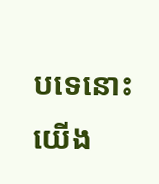បទេនោះ យើង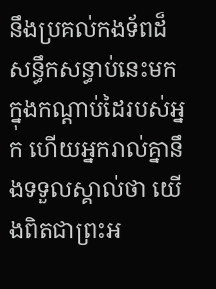នឹងប្រគល់កងទ័ពដ៏សន្ធឹកសន្ធាប់នេះមកក្នុងកណ្ដាប់ដៃរបស់អ្នក ហើយអ្នករាល់គ្នានឹងទទួលស្គាល់ថា យើងពិតជាព្រះអ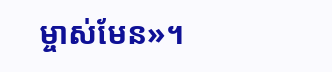ម្ចាស់មែន»។